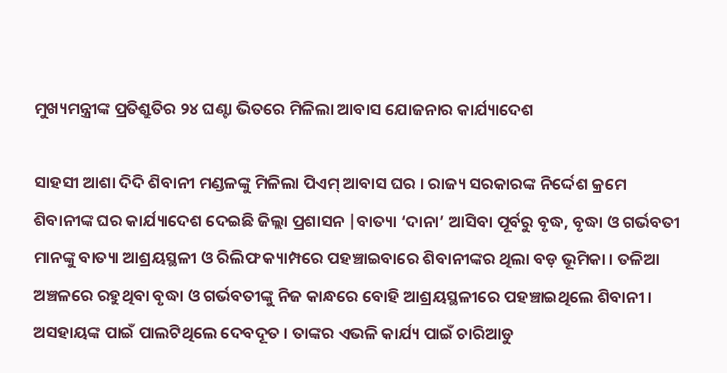ମୁଖ୍ୟମନ୍ତ୍ରୀଙ୍କ ପ୍ରତିଶ୍ରୁତିର ୨୪ ଘଣ୍ଟା ଭିତରେ ମିଳିଲା ଆବାସ ଯୋଜନାର କାର୍ଯ୍ୟାଦେଶ

ସାହସୀ ଆଶା ଦିଦି ଶିବାନୀ ମଣ୍ଡଳଙ୍କୁ ମିଳିଲା ପିଏମ୍‌ ଆବାସ ଘର । ରାଜ୍ୟ ସରକାରଙ୍କ ନିର୍ଦ୍ଦେଶ କ୍ରମେ ଶିବାନୀଙ୍କ ଘର କାର୍ଯ୍ୟାଦେଶ ଦେଇଛି ଜିଲ୍ଲା ପ୍ରଶାସନ |ବାତ୍ୟା ‘ଦାନା’ ଆସିବା ପୂର୍ବରୁ ବୃଦ୍ଧ, ବୃଦ୍ଧା ଓ ଗର୍ଭବତୀ ମାନଙ୍କୁ ବାତ୍ୟା ଆଶ୍ରୟସ୍ଥଳୀ ଓ ରିଲିଫ କ୍ୟାମ୍ପରେ ପହଞ୍ଚାଇବାରେ ଶିବାନୀଙ୍କର ଥିଲା ବଡ଼ ଭୂମିକା । ତଳିଆ ଅଞ୍ଚଳରେ ରହୁଥିବା ବୃଦ୍ଧା ଓ ଗର୍ଭବତୀଙ୍କୁ ନିଜ କାନ୍ଧରେ ବୋହି ଆଶ୍ରୟସ୍ଥଳୀରେ ପହଞ୍ଚାଇଥିଲେ ଶିବାନୀ । ଅସହାୟଙ୍କ ପାଇଁ ପାଲଟିଥିଲେ ଦେବଦୂତ । ତାଙ୍କର ଏଭଳି କାର୍ଯ୍ୟ ପାଇଁ ଚାରିଆଡୁ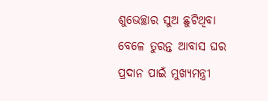ଶୁଭେଚ୍ଛାର ସୁଅ ଛୁଟିଥିବା ବେଳେ ତୁରନ୍ତ ଆବାସ ଘର ପ୍ରଦାନ ପାଇଁ ମୁଖ୍ୟମନ୍ତ୍ରୀ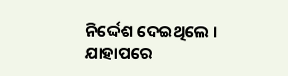ନିର୍ଦ୍ଦେଶ ଦେଇଥିଲେ । ଯାହାପରେ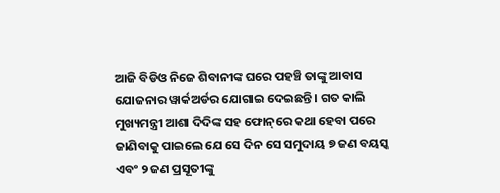ଆଜି ବିଡିଓ ନିଜେ ଶିବାନୀଙ୍କ ଘରେ ପହଞ୍ଚି ତାଙ୍କୁ ଆବାସ ଯୋଜନାର ୱାର୍କଅର୍ଡର ଯୋଗାଇ ଦେଇଛନ୍ତି । ଗତ କାଲି ମୁଖ୍ୟମନ୍ତ୍ରୀ ଆଶା ଦିଦିଙ୍କ ସହ ଫୋନ୍‌ରେ କଥା ହେବା ପରେ ଜାଣିବାକୁ ପାଇଲେ ଯେ ସେ ଦିନ ସେ ସମୁଦାୟ ୭ ଜଣ ବୟସ୍କ ଏବଂ ୨ ଜଣ ପ୍ରସୂତୀଙ୍କୁ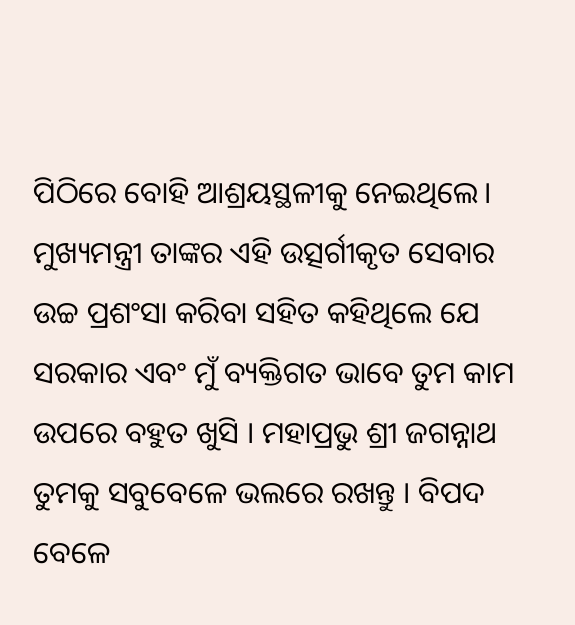ପିଠିରେ ବୋହି ଆଶ୍ରୟସ୍ଥଳୀକୁ ନେଇଥିଲେ। ମୁଖ୍ୟମନ୍ତ୍ରୀ ତାଙ୍କର ଏହି ଉତ୍ସର୍ଗୀକୃତ ସେବାର ଉଚ୍ଚ ପ୍ରଶଂସା କରିବା ସହିତ କହିଥିଲେ ଯେ ସରକାର ଏବଂ ମୁଁ ବ୍ୟକ୍ତିଗତ ଭାବେ ତୁମ କାମ ଉପରେ ବହୁତ ଖୁସି । ମହାପ୍ରଭୁ ଶ୍ରୀ ଜଗନ୍ନାଥ ତୁମକୁ ସବୁବେଳେ ଭଲରେ ରଖନ୍ତୁ । ବିପଦ ବେଳେ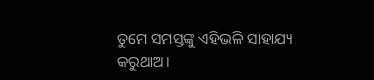ତୁମେ ସମସ୍ତଙ୍କୁ ଏହିଭଳି ସାହାଯ୍ୟ କରୁଥାଅ।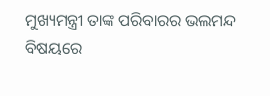ମୁଖ୍ୟମନ୍ତ୍ରୀ ତାଙ୍କ ପରିବାରର ଭଲମନ୍ଦ ବିଷୟରେ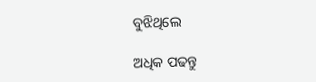ବୁଝିଥିଲେ

ଅଧିକ ପଢନ୍ତୁ